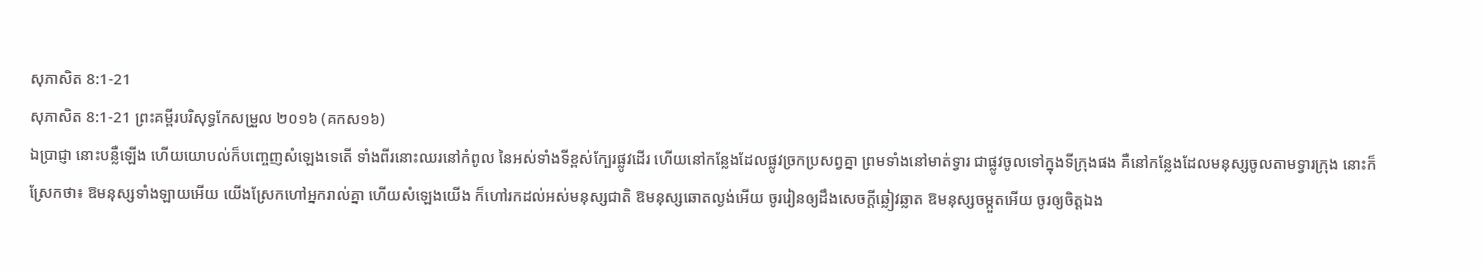សុភាសិត 8:1-21
សុភាសិត 8:1-21 ព្រះគម្ពីរបរិសុទ្ធកែសម្រួល ២០១៦ (គកស១៦)
ឯប្រាជ្ញា នោះបន្លឺឡើង ហើយយោបល់ក៏បញ្ចេញសំឡេងទេតើ ទាំងពីរនោះឈរនៅកំពូល នៃអស់ទាំងទីខ្ពស់ក្បែរផ្លូវដើរ ហើយនៅកន្លែងដែលផ្លូវច្រកប្រសព្វគ្នា ព្រមទាំងនៅមាត់ទ្វារ ជាផ្លូវចូលទៅក្នុងទីក្រុងផង គឺនៅកន្លែងដែលមនុស្សចូលតាមទ្វារក្រុង នោះក៏ស្រែកថា៖ ឱមនុស្សទាំងឡាយអើយ យើងស្រែកហៅអ្នករាល់គ្នា ហើយសំឡេងយើង ក៏ហៅរកដល់អស់មនុស្សជាតិ ឱមនុស្សឆោតល្ងង់អើយ ចូររៀនឲ្យដឹងសេចក្ដីឆ្លៀវឆ្លាត ឱមនុស្សចម្កួតអើយ ចូរឲ្យចិត្តឯង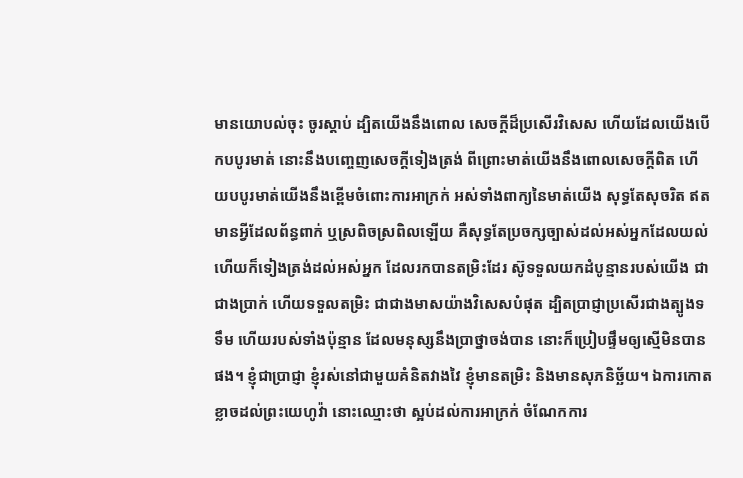មានយោបល់ចុះ ចូរស្តាប់ ដ្បិតយើងនឹងពោល សេចក្ដីដ៏ប្រសើរវិសេស ហើយដែលយើងបើកបបូរមាត់ នោះនឹងបញ្ចេញសេចក្ដីទៀងត្រង់ ពីព្រោះមាត់យើងនឹងពោលសេចក្ដីពិត ហើយបបូរមាត់យើងនឹងខ្ពើមចំពោះការអាក្រក់ អស់ទាំងពាក្យនៃមាត់យើង សុទ្ធតែសុចរិត ឥតមានអ្វីដែលព័ន្ធពាក់ ឬស្រពិចស្រពិលឡើយ គឺសុទ្ធតែប្រចក្សច្បាស់ដល់អស់អ្នកដែលយល់ ហើយក៏ទៀងត្រង់ដល់អស់អ្នក ដែលរកបានតម្រិះដែរ ស៊ូទទួលយកដំបូន្មានរបស់យើង ជាជាងប្រាក់ ហើយទទួលតម្រិះ ជាជាងមាសយ៉ាងវិសេសបំផុត ដ្បិតប្រាជ្ញាប្រសើរជាងត្បូងទទឹម ហើយរបស់ទាំងប៉ុន្មាន ដែលមនុស្សនឹងប្រាថ្នាចង់បាន នោះក៏ប្រៀបផ្ទឹមឲ្យស្មើមិនបានផង។ ខ្ញុំជាប្រាជ្ញា ខ្ញុំរស់នៅជាមួយគំនិតវាងវៃ ខ្ញុំមានតម្រិះ និងមានសុភនិច្ឆ័យ។ ឯការកោតខ្លាចដល់ព្រះយេហូវ៉ា នោះឈ្មោះថា ស្អប់ដល់ការអាក្រក់ ចំណែកការ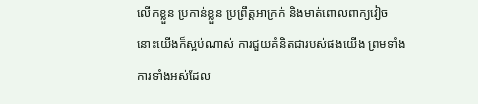លើកខ្លួន ប្រកាន់ខ្លួន ប្រព្រឹត្តអាក្រក់ និងមាត់ពោលពាក្យវៀច នោះយើងក៏ស្អប់ណាស់ ការជួយគំនិតជារបស់ផងយើង ព្រមទាំងការទាំងអស់ដែល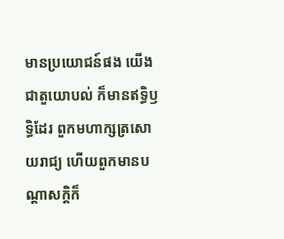មានប្រយោជន៍ផង យើងជាតួយោបល់ ក៏មានឥទ្ធិឫទ្ធិដែរ ពួកមហាក្សត្រសោយរាជ្យ ហើយពួកមានបណ្ដាសក្តិក៏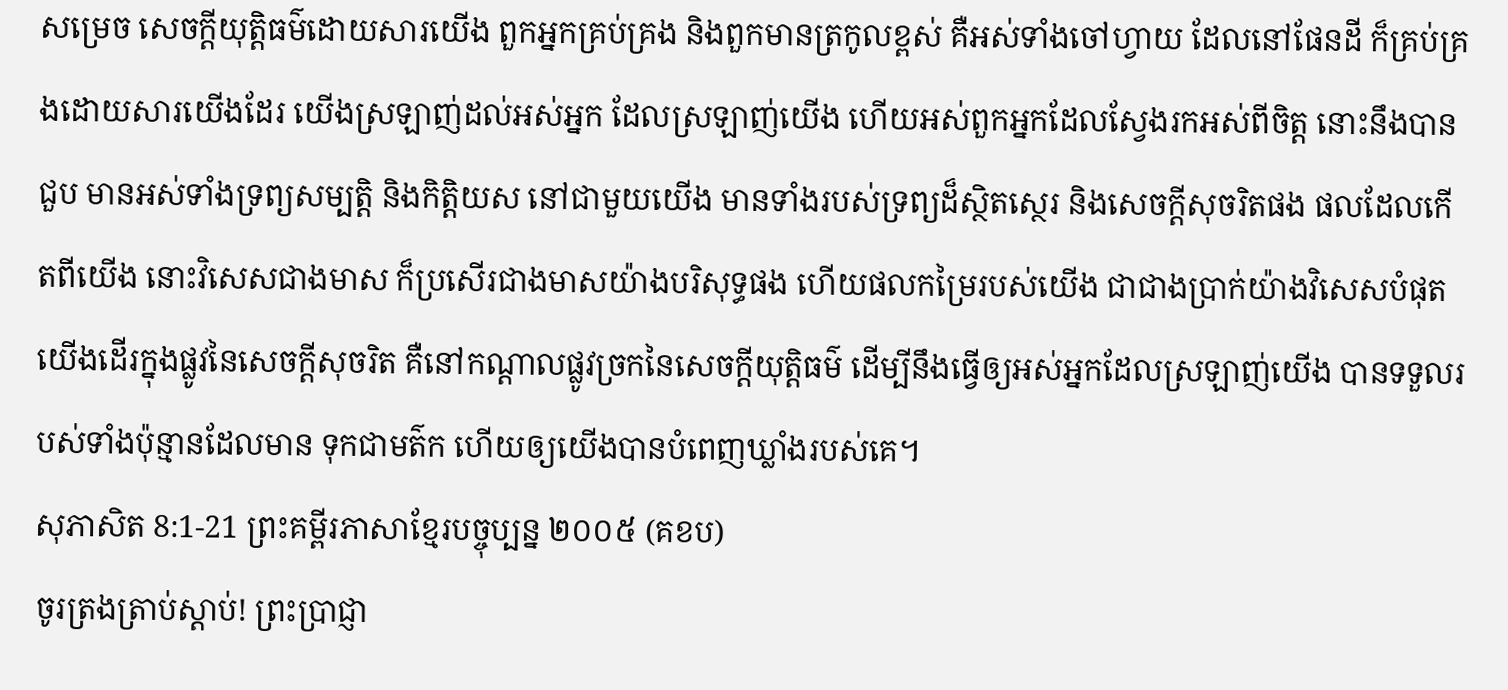សម្រេច សេចក្ដីយុត្តិធម៌ដោយសារយើង ពួកអ្នកគ្រប់គ្រង និងពួកមានត្រកូលខ្ពស់ គឺអស់ទាំងចៅហ្វាយ ដែលនៅផែនដី ក៏គ្រប់គ្រងដោយសារយើងដែរ យើងស្រឡាញ់ដល់អស់អ្នក ដែលស្រឡាញ់យើង ហើយអស់ពួកអ្នកដែលស្វែងរកអស់ពីចិត្ត នោះនឹងបានជួប មានអស់ទាំងទ្រព្យសម្បត្តិ និងកិត្តិយស នៅជាមួយយើង មានទាំងរបស់ទ្រព្យដ៏ស្ថិតស្ថេរ និងសេចក្ដីសុចរិតផង ផលដែលកើតពីយើង នោះវិសេសជាងមាស ក៏ប្រសើរជាងមាសយ៉ាងបរិសុទ្ធផង ហើយផលកម្រៃរបស់យើង ជាជាងប្រាក់យ៉ាងវិសេសបំផុត យើងដើរក្នុងផ្លូវនៃសេចក្ដីសុចរិត គឺនៅកណ្ដាលផ្លូវច្រកនៃសេចក្ដីយុត្តិធម៌ ដើម្បីនឹងធ្វើឲ្យអស់អ្នកដែលស្រឡាញ់យើង បានទទួលរបស់ទាំងប៉ុន្មានដែលមាន ទុកជាមត៌ក ហើយឲ្យយើងបានបំពេញឃ្លាំងរបស់គេ។
សុភាសិត 8:1-21 ព្រះគម្ពីរភាសាខ្មែរបច្ចុប្បន្ន ២០០៥ (គខប)
ចូរត្រងត្រាប់ស្ដាប់! ព្រះប្រាជ្ញា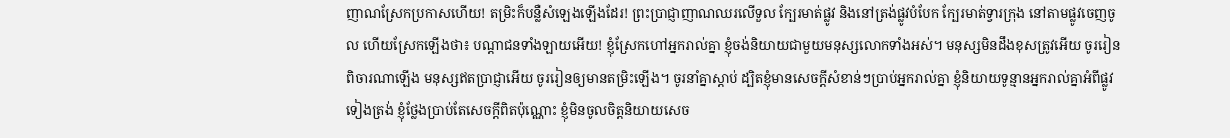ញាណស្រែកប្រកាសហើយ! តម្រិះក៏បន្លឺសំឡេងឡើងដែរ! ព្រះប្រាជ្ញាញាណឈរលើទួល ក្បែរមាត់ផ្លូវ និងនៅត្រង់ផ្លូវបំបែក ក្បែរមាត់ទ្វារក្រុង នៅតាមផ្លូវចេញចូល ហើយស្រែកឡើងថា៖ បណ្ដាជនទាំងឡាយអើយ! ខ្ញុំស្រែកហៅអ្នករាល់គ្នា ខ្ញុំចង់និយាយជាមួយមនុស្សលោកទាំងអស់។ មនុស្សមិនដឹងខុសត្រូវអើយ ចូររៀនពិចារណាឡើង មនុស្សឥតប្រាជ្ញាអើយ ចូររៀនឲ្យមានតម្រិះឡើង។ ចូរនាំគ្នាស្ដាប់ ដ្បិតខ្ញុំមានសេចក្ដីសំខាន់ៗប្រាប់អ្នករាល់គ្នា ខ្ញុំនិយាយទូន្មានអ្នករាល់គ្នាអំពីផ្លូវទៀងត្រង់ ខ្ញុំថ្លែងប្រាប់តែសេចក្ដីពិតប៉ុណ្ណោះ ខ្ញុំមិនចូលចិត្តនិយាយសេច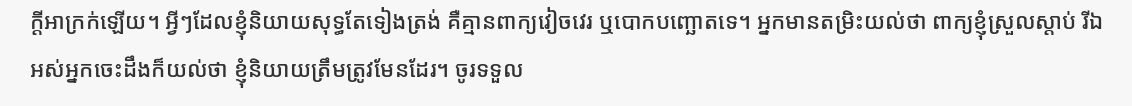ក្ដីអាក្រក់ឡើយ។ អ្វីៗដែលខ្ញុំនិយាយសុទ្ធតែទៀងត្រង់ គឺគ្មានពាក្យវៀចវេរ ឬបោកបញ្ឆោតទេ។ អ្នកមានតម្រិះយល់ថា ពាក្យខ្ញុំស្រួលស្ដាប់ រីឯអស់អ្នកចេះដឹងក៏យល់ថា ខ្ញុំនិយាយត្រឹមត្រូវមែនដែរ។ ចូរទទួល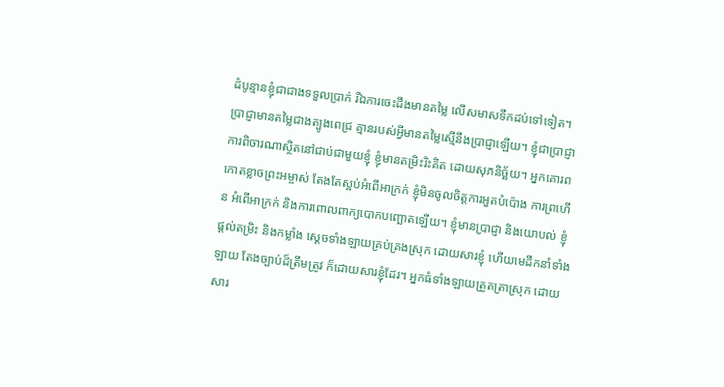ដំបូន្មានខ្ញុំជាជាងទទួលប្រាក់ រីឯការចេះដឹងមានតម្លៃ លើសមាសទឹកដប់ទៅទៀត។ ប្រាជ្ញាមានតម្លៃជាងត្បូងពេជ្រ គ្មានរបស់អ្វីមានតម្លៃស្មើនឹងប្រាជ្ញាឡើយ។ ខ្ញុំជាប្រាជ្ញា ការពិចារណាស្ថិតនៅជាប់ជាមួយខ្ញុំ ខ្ញុំមានតម្រិះរិះគិត ដោយសុភនិច្ឆ័យ។ អ្នកគោរពកោតខ្លាចព្រះអម្ចាស់ តែងតែស្អប់អំពើអាក្រក់ ខ្ញុំមិនចូលចិត្តការអួតបំប៉ោង ការព្រហើន អំពើអាក្រក់ និងការពោលពាក្យបោកបញ្ឆោតឡើយ។ ខ្ញុំមានប្រាជ្ញា និងយោបល់ ខ្ញុំផ្ដល់តម្រិះ និងកម្លាំង ស្ដេចទាំងឡាយគ្រប់គ្រងស្រុក ដោយសារខ្ញុំ ហើយមេដឹកនាំទាំងឡាយ តែងច្បាប់ដ៏ត្រឹមត្រូវ ក៏ដោយសារខ្ញុំដែរ។ អ្នកធំទាំងឡាយត្រួតត្រាស្រុក ដោយសារ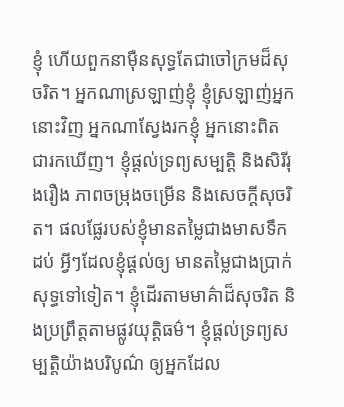ខ្ញុំ ហើយពួកនាម៉ឺនសុទ្ធតែជាចៅក្រមដ៏សុចរិត។ អ្នកណាស្រឡាញ់ខ្ញុំ ខ្ញុំស្រឡាញ់អ្នកនោះវិញ អ្នកណាស្វែងរកខ្ញុំ អ្នកនោះពិតជារកឃើញ។ ខ្ញុំផ្ដល់ទ្រព្យសម្បត្តិ និងសិរីរុងរឿង ភាពចម្រុងចម្រើន និងសេចក្ដីសុចរិត។ ផលផ្លែរបស់ខ្ញុំមានតម្លៃជាងមាសទឹកដប់ អ្វីៗដែលខ្ញុំផ្ដល់ឲ្យ មានតម្លៃជាងប្រាក់សុទ្ធទៅទៀត។ ខ្ញុំដើរតាមមាគ៌ាដ៏សុចរិត និងប្រព្រឹត្តតាមផ្លូវយុត្តិធម៌។ ខ្ញុំផ្ដល់ទ្រព្យសម្បត្តិយ៉ាងបរិបូណ៌ ឲ្យអ្នកដែល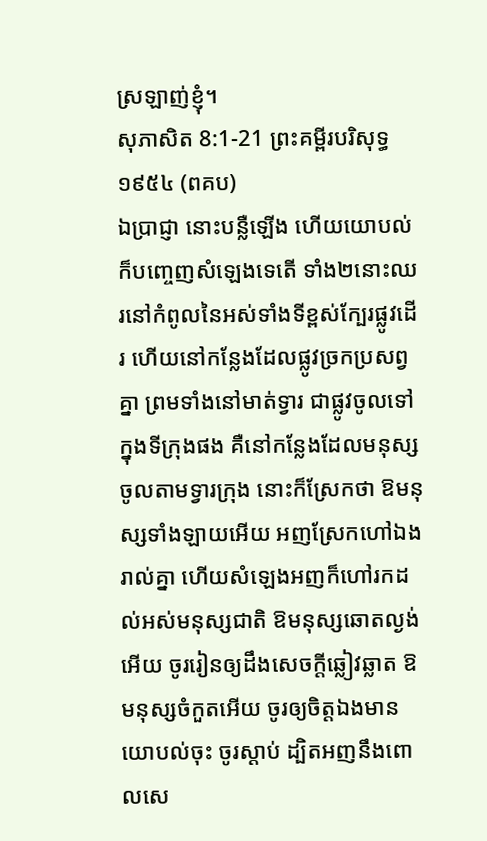ស្រឡាញ់ខ្ញុំ។
សុភាសិត 8:1-21 ព្រះគម្ពីរបរិសុទ្ធ ១៩៥៤ (ពគប)
ឯប្រាជ្ញា នោះបន្លឺឡើង ហើយយោបល់ក៏បញ្ចេញសំឡេងទេតើ ទាំង២នោះឈរនៅកំពូលនៃអស់ទាំងទីខ្ពស់ក្បែរផ្លូវដើរ ហើយនៅកន្លែងដែលផ្លូវច្រកប្រសព្វគ្នា ព្រមទាំងនៅមាត់ទ្វារ ជាផ្លូវចូលទៅក្នុងទីក្រុងផង គឺនៅកន្លែងដែលមនុស្សចូលតាមទ្វារក្រុង នោះក៏ស្រែកថា ឱមនុស្សទាំងឡាយអើយ អញស្រែកហៅឯងរាល់គ្នា ហើយសំឡេងអញក៏ហៅរកដល់អស់មនុស្សជាតិ ឱមនុស្សឆោតល្ងង់អើយ ចូររៀនឲ្យដឹងសេចក្ដីឆ្លៀវឆ្លាត ឱមនុស្សចំកួតអើយ ចូរឲ្យចិត្តឯងមានយោបល់ចុះ ចូរស្តាប់ ដ្បិតអញនឹងពោលសេ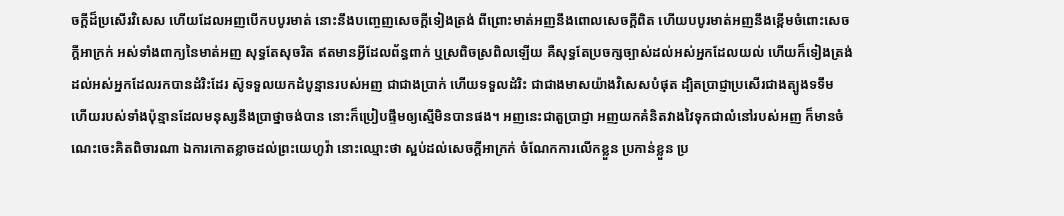ចក្ដីដ៏ប្រសើរវិសេស ហើយដែលអញបើកបបូរមាត់ នោះនឹងបញ្ចេញសេចក្ដីទៀងត្រង់ ពីព្រោះមាត់អញនឹងពោលសេចក្ដីពិត ហើយបបូរមាត់អញនឹងខ្ពើមចំពោះសេចក្ដីអាក្រក់ អស់ទាំងពាក្យនៃមាត់អញ សុទ្ធតែសុចរិត ឥតមានអ្វីដែលព័ន្ធពាក់ ឬស្រពិចស្រពិលឡើយ គឺសុទ្ធតែប្រចក្សច្បាស់ដល់អស់អ្នកដែលយល់ ហើយក៏ទៀងត្រង់ដល់អស់អ្នកដែលរកបានដំរិះដែរ ស៊ូទទួលយកដំបូន្មានរបស់អញ ជាជាងប្រាក់ ហើយទទួលដំរិះ ជាជាងមាសយ៉ាងវិសេសបំផុត ដ្បិតប្រាជ្ញាប្រសើរជាងត្បូងទទឹម ហើយរបស់ទាំងប៉ុន្មានដែលមនុស្សនឹងប្រាថ្នាចង់បាន នោះក៏ប្រៀបផ្ទឹមឲ្យស្មើមិនបានផង។ អញនេះជាតួប្រាជ្ញា អញយកគំនិតវាងវៃទុកជាលំនៅរបស់អញ ក៏មានចំណេះចេះគិតពិចារណា ឯការកោតខ្លាចដល់ព្រះយេហូវ៉ា នោះឈ្មោះថា ស្អប់ដល់សេចក្ដីអាក្រក់ ចំណែកការលើកខ្លួន ប្រកាន់ខ្លួន ប្រ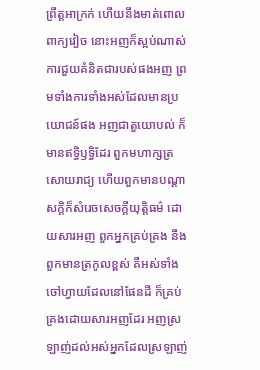ព្រឹត្តអាក្រក់ ហើយនឹងមាត់ពោលពាក្យវៀច នោះអញក៏ស្អប់ណាស់ ការជួយគំនិតជារបស់ផងអញ ព្រមទាំងការទាំងអស់ដែលមានប្រយោជន៍ផង អញជាតួយោបល់ ក៏មានឥទ្ធិឫទ្ធិដែរ ពួកមហាក្សត្រសោយរាជ្យ ហើយពួកមានបណ្តាសក្តិក៏សំរេចសេចក្ដីយុត្តិធម៌ ដោយសារអញ ពួកអ្នកគ្រប់គ្រង នឹងពួកមានត្រកូលខ្ពស់ គឺអស់ទាំងចៅហ្វាយដែលនៅផែនដី ក៏គ្រប់គ្រងដោយសារអញដែរ អញស្រឡាញ់ដល់អស់អ្នកដែលស្រឡាញ់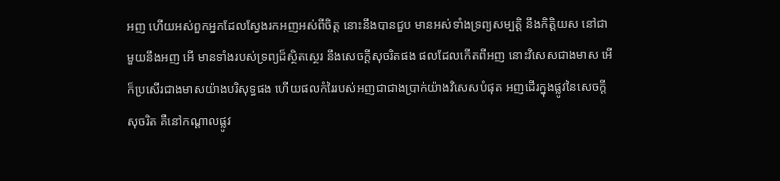អញ ហើយអស់ពួកអ្នកដែលស្វែងរកអញអស់ពីចិត្ត នោះនឹងបានជួប មានអស់ទាំងទ្រព្យសម្បត្តិ នឹងកិត្តិយស នៅជាមួយនឹងអញ អើ មានទាំងរបស់ទ្រព្យដ៏ស្ថិតស្ថេរ នឹងសេចក្ដីសុចរិតផង ផលដែលកើតពីអញ នោះវិសេសជាងមាស អើ ក៏ប្រសើរជាងមាសយ៉ាងបរិសុទ្ធផង ហើយផលកំរៃរបស់អញជាជាងប្រាក់យ៉ាងវិសេសបំផុត អញដើរក្នុងផ្លូវនៃសេចក្ដីសុចរិត គឺនៅកណ្តាលផ្លូវ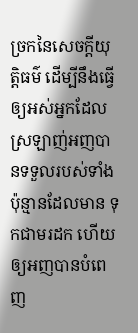ច្រកនៃសេចក្ដីយុត្តិធម៌ ដើម្បីនឹងធ្វើឲ្យអស់អ្នកដែលស្រឡាញ់អញបានទទួលរបស់ទាំងប៉ុន្មានដែលមាន ទុកជាមរដក ហើយឲ្យអញបានបំពេញ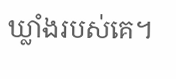ឃ្លាំងរបស់គេ។